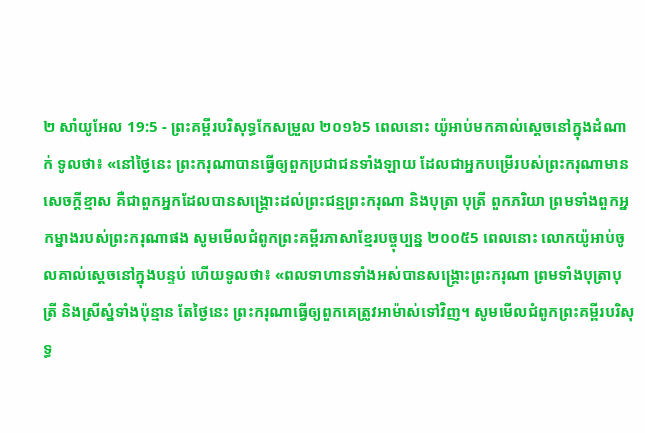២ សាំយូអែល 19:5 - ព្រះគម្ពីរបរិសុទ្ធកែសម្រួល ២០១៦5 ពេលនោះ យ៉ូអាប់មកគាល់ស្តេចនៅក្នុងដំណាក់ ទូលថា៖ «នៅថ្ងៃនេះ ព្រះករុណាបានធ្វើឲ្យពួកប្រជាជនទាំងឡាយ ដែលជាអ្នកបម្រើរបស់ព្រះករុណាមានសេចក្ដីខ្មាស គឺជាពួកអ្នកដែលបានសង្គ្រោះដល់ព្រះជន្មព្រះករុណា និងបុត្រា បុត្រី ពួកភរិយា ព្រមទាំងពួកអ្នកម្នាងរបស់ព្រះករុណាផង សូមមើលជំពូកព្រះគម្ពីរភាសាខ្មែរបច្ចុប្បន្ន ២០០៥5 ពេលនោះ លោកយ៉ូអាប់ចូលគាល់ស្ដេចនៅក្នុងបន្ទប់ ហើយទូលថា៖ «ពលទាហានទាំងអស់បានសង្គ្រោះព្រះករុណា ព្រមទាំងបុត្រាបុត្រី និងស្រីស្នំទាំងប៉ុន្មាន តែថ្ងៃនេះ ព្រះករុណាធ្វើឲ្យពួកគេត្រូវអាម៉ាស់ទៅវិញ។ សូមមើលជំពូកព្រះគម្ពីរបរិសុទ្ធ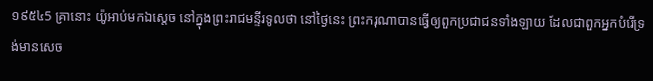១៩៥៤5 គ្រានោះ យ៉ូអាប់មកឯស្តេច នៅក្នុងព្រះរាជមន្ទីរទូលថា នៅថ្ងៃនេះ ព្រះករុណាបានធ្វើឲ្យពួកប្រជាជនទាំងឡាយ ដែលជាពួកអ្នកបំរើទ្រង់មានសេច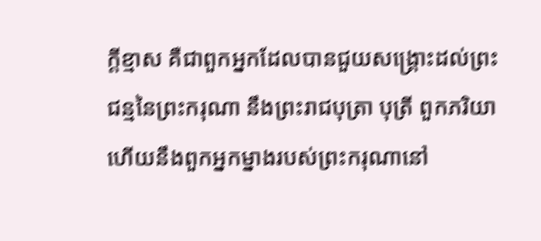ក្ដីខ្មាស គឺជាពួកអ្នកដែលបានជួយសង្គ្រោះដល់ព្រះជន្មនៃព្រះករុណា នឹងព្រះរាជបុត្រា បុត្រី ពួកភរិយា ហើយនឹងពួកអ្នកម្នាងរបស់ព្រះករុណានៅ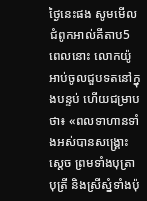ថ្ងៃនេះផង សូមមើលជំពូកអាល់គីតាប5 ពេលនោះ លោកយ៉ូអាប់ចូលជួបទតនៅក្នុងបន្ទប់ ហើយជម្រាបថា៖ «ពលទាហានទាំងអស់បានសង្គ្រោះស្តេច ព្រមទាំងបុត្រាបុត្រី និងស្រីស្នំទាំងប៉ុ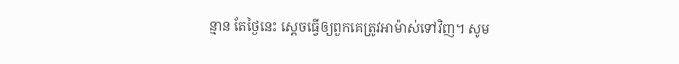ន្មាន តែថ្ងៃនេះ ស្តេចធ្វើឲ្យពួកគេត្រូវអាម៉ាស់ទៅវិញ។ សូម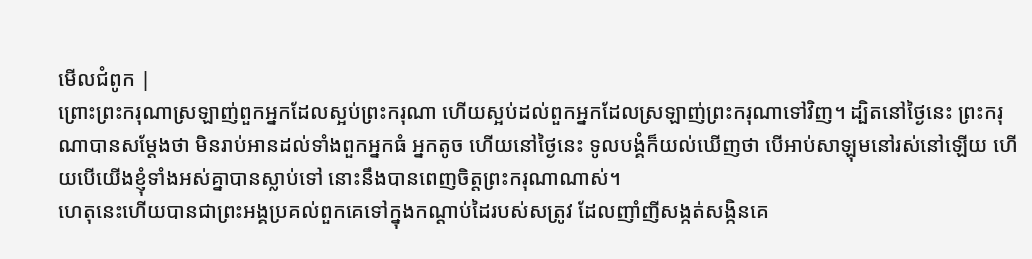មើលជំពូក |
ព្រោះព្រះករុណាស្រឡាញ់ពួកអ្នកដែលស្អប់ព្រះករុណា ហើយស្អប់ដល់ពួកអ្នកដែលស្រឡាញ់ព្រះករុណាទៅវិញ។ ដ្បិតនៅថ្ងៃនេះ ព្រះករុណាបានសម្ដែងថា មិនរាប់អានដល់ទាំងពួកអ្នកធំ អ្នកតូច ហើយនៅថ្ងៃនេះ ទូលបង្គំក៏យល់ឃើញថា បើអាប់សាឡុមនៅរស់នៅឡើយ ហើយបើយើងខ្ញុំទាំងអស់គ្នាបានស្លាប់ទៅ នោះនឹងបានពេញចិត្តព្រះករុណាណាស់។
ហេតុនេះហើយបានជាព្រះអង្គប្រគល់ពួកគេទៅក្នុងកណ្ដាប់ដៃរបស់សត្រូវ ដែលញាំញីសង្កត់សង្កិនគេ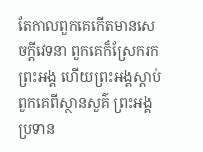តែកាលពួកគេកើតមានសេចក្ដីវេទនា ពួកគេក៏ស្រែករកព្រះអង្គ ហើយព្រះអង្គស្ដាប់ពួកគេពីស្ថានសួគ៌ ព្រះអង្គប្រទាន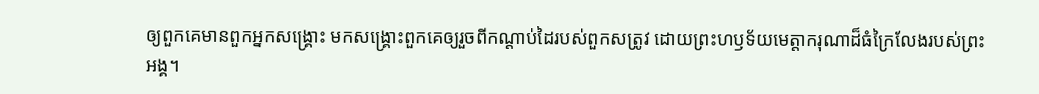ឲ្យពួកគេមានពួកអ្នកសង្គ្រោះ មកសង្គ្រោះពួកគេឲ្យរួចពីកណ្ដាប់ដៃរបស់ពួកសត្រូវ ដោយព្រះហឫទ័យមេត្តាករុណាដ៏ធំក្រៃលែងរបស់ព្រះអង្គ។